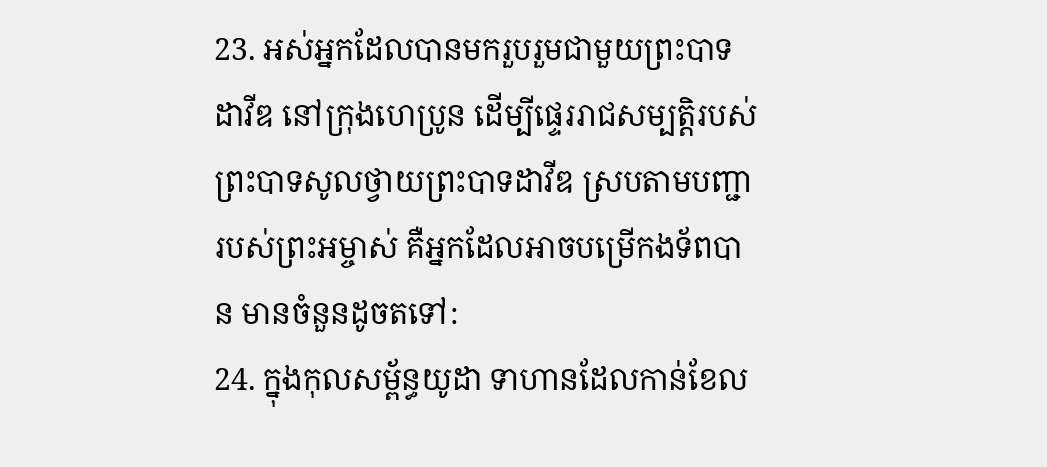23. អស់អ្នកដែលបានមករួបរួមជាមួយព្រះបាទដាវីឌ នៅក្រុងហេប្រូន ដើម្បីផ្ទេររាជសម្បត្តិរបស់ព្រះបាទសូលថ្វាយព្រះបាទដាវីឌ ស្របតាមបញ្ជារបស់ព្រះអម្ចាស់ គឺអ្នកដែលអាចបម្រើកងទ័ពបាន មានចំនួនដូចតទៅ:
24. ក្នុងកុលសម្ព័ន្ធយូដា ទាហានដែលកាន់ខែល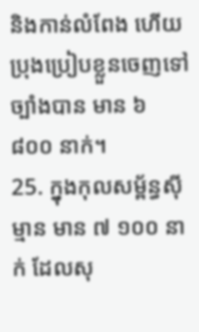និងកាន់លំពែង ហើយប្រុងប្រៀបខ្លួនចេញទៅច្បាំងបាន មាន ៦ ៨០០ នាក់។
25. ក្នុងកុលសម្ព័ន្ធស៊ីម្មាន មាន ៧ ១០០ នាក់ ដែលសុ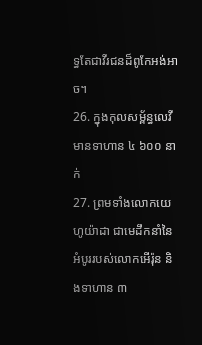ទ្ធតែជាវីរជនដ៏ពូកែអង់អាច។
26. ក្នុងកុលសម្ព័ន្ធលេវីមានទាហាន ៤ ៦០០ នាក់
27. ព្រមទាំងលោកយេហូយ៉ាដា ជាមេដឹកនាំនៃអំបូររបស់លោកអើរ៉ុន និងទាហាន ៣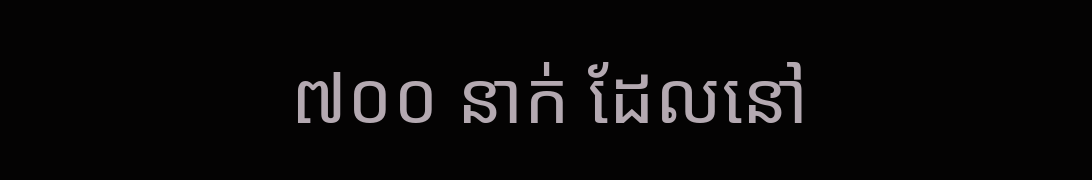៧០០ នាក់ ដែលនៅ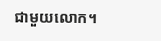ជាមួយលោក។